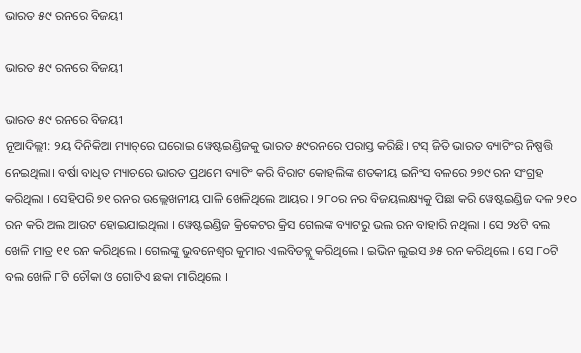ଭାରତ ୫୯ ରନରେ ବିଜୟୀ

ଭାରତ ୫୯ ରନରେ ବିଜୟୀ

ଭାରତ ୫୯ ରନରେ ବିଜୟୀ
ନୂଆଦିଲ୍ଲୀ: ୨ୟ ଦିନିକିଆ ମ୍ୟାଚ୍‌ରେ ଘରୋଇ ୱେଷ୍ଟଇଣ୍ଡିଜକୁ ଭାରତ ୫୯ରନରେ ପରାସ୍ତ କରିଛି। ଟସ୍ ଜିତି ଭାରତ ବ୍ୟାଟିଂର ନିଷ୍ପତ୍ତି ନେଇଥିଲା। ବର୍ଷା ବାଧିତ ମ୍ୟାଚରେ ଭାରତ ପ୍ରଥମେ ବ୍ୟାଟିଂ କରି ବିରାଟ କୋହଲିଙ୍କ ଶତକୀୟ ଇନିଂସ ବଳରେ ୨୭୯ ରନ ସଂଗ୍ରହ କରିଥିଲା । ସେହିପରି ୭୧ ରନର ଉଲ୍ଲେଖନୀୟ ପାଳି ଖେଳିଥିଲେ ଆୟର । ୨୮୦ର ନର ବିଜୟଲକ୍ଷ୍ୟକୁ ପିଛା କରି ୱେଷ୍ଟଇଣ୍ଡିଜ ଦଳ ୨୧୦ ରନ କରି ଅଲ ଆଉଟ ହୋଇଯାଇଥିଲା । ୱେଷ୍ଟଇଣ୍ଡିଜ କ୍ରିକେଟର କ୍ରିସ ଗେଲଙ୍କ ବ୍ୟାଟରୁ ଭଲ ରନ ବାହାରି ନଥିଲା । ସେ ୨୪ଟି ବଲ ଖେଳି ମାତ୍ର ୧୧ ରନ କରିଥିଲେ । ଗେଲଙ୍କୁ ଭୁବନେଶ୍ୱର କୁମାର ଏଲବିଡବ୍ଲୁ କରିଥିଲେ । ଇଭିନ ଲୁଇସ ୬୫ ରନ କରିଥିଲେ । ସେ ୮୦ଟି ବଲ ଖେଳି ୮ଟି ଚୌକା ଓ ଗୋଟିଏ ଛକା ମାରିଥିଲେ ।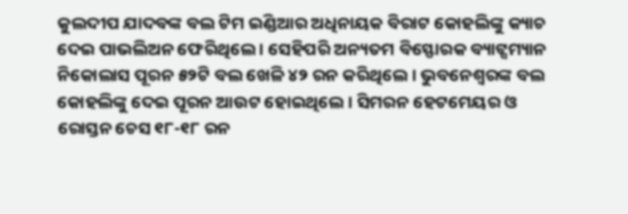କୁଲଦୀପ ଯାଦବଙ୍କ ବଲ ଟିମ ଇଣ୍ଡିଆର ଅଧିନାୟକ ବିରାଟ କୋହଲିଙ୍କୁ କ୍ୟାଚ ଦେଇ ପାଭଲିଅନ ଫେରିଥିଲେ । ସେହିପରି ଅନ୍ୟତମ ବିସ୍ଫୋରକ ବ୍ୟାଟ୍ସମ୍ୟାନ ନିକୋଲାସ ପୂରନ ୫୨ଟି ବଲ ଖେଳି ୪୨ ରନ କରିଥିଲେ । ଭୁବନେଶ୍ୱରଙ୍କ ବଲ କୋହଲିଙ୍କୁ ଦେଇ ପୂରନ ଆଉଟ ହୋଇଥିଲେ । ସିମରନ ହେଟମେୟର ଓ ରୋସ୍ତନ ଚେସ ୧୮-୧୮ ରନ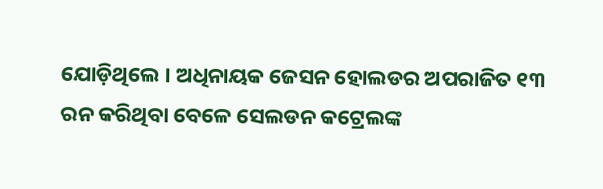ଯୋଡ଼ିଥିଲେ । ଅଧିନାୟକ ଜେସନ ହୋଲଡର ଅପରାଜିତ ୧୩ ରନ କରିଥିବା ବେଳେ ସେଲଡନ କଟ୍ରେଲଙ୍କ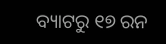ବ୍ୟାଟରୁ ୧୭ ରନ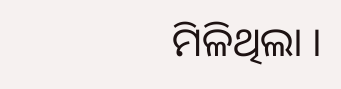ମିଳିଥିଲା ।